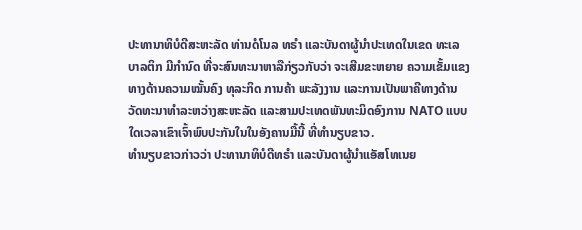ປະທານາທິບໍດີສະຫະລັດ ທ່ານດໍໂນລ ທຣໍາ ແລະບັນດາຜູ້ນຳປະເທດໃນເຂດ ທະເລ
ບາລຕິກ ມີກຳນົດ ທີ່ຈະສົນທະນາຫາລືກ່ຽວກັບວ່າ ຈະເສີມຂະຫຍາຍ ຄວາມເຂັ້ມແຂງ
ທາງດ້ານຄວາມໝັ້ນຄົງ ທຸລະກິດ ການຄ້າ ພະລັງງານ ແລະການເປັນພາຄີທາງດ້ານ
ວັດທະນາທຳລະຫວ່າງສະຫະລັດ ແລະສາມປະເທດພັນທະມິດອົງການ NATO ແບບ
ໃດເວລາເຂົາເຈົ້າພົບປະກັນໃນໃນອັງຄານມື້ນີ້ ທີ່ທຳນຽບຂາວ.
ທຳນຽບຂາວກ່າວວ່າ ປະທານາທິບໍດີທຣໍາ ແລະບັນດາຜູ້ນຳແອັສໂທເນຍ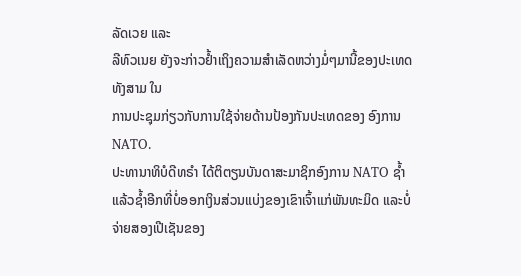ລັດເວຍ ແລະ
ລີທົວເນຍ ຍັງຈະກ່າວຢ້ຳເຖິງຄວາມສຳເລັດຫວ່າງມໍ່ໆມານີ້ຂອງປະເທດທັງສາມ ໃນ
ການປະຊຸມກ່ຽວກັບການໃຊ້ຈ່າຍດ້ານປ້ອງກັນປະເທດຂອງ ອົງການ NATO.
ປະທານາທິບໍດີທຣໍາ ໄດ້ຕິຕຽນບັນດາສະມາຊິກອົງການ NATO ຊໍ້າແລ້ວຊໍ້າອີກທີ່ບໍ່ອອກເງິນສ່ວນແບ່ງຂອງເຂົາເຈົ້າແກ່ພັນທະມິດ ແລະບໍ່ຈ່າຍສອງເປີເຊັນຂອງ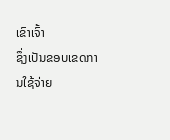ເຂົາເຈົ້າ
ຊຶ່ງເປັນຂອບເຂດການໃຊ້ຈ່າຍ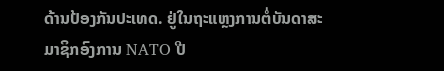ດ້ານປ້ອງກັນປະເທດ. ຢູ່ໃນຖະແຫຼງການຕໍ່ບັນດາສະ
ມາຊິກອົງການ NATO ປີ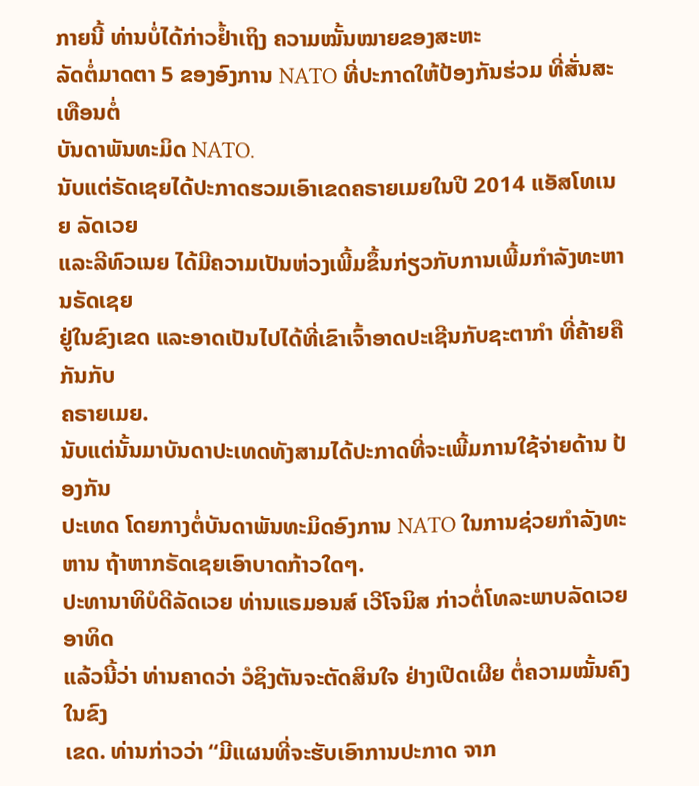ກາຍນີ້ ທ່ານບໍ່ໄດ້ກ່າວຢ້ຳເຖິງ ຄວາມໝັ້ນໝາຍຂອງສະຫະ
ລັດຕໍ່ມາດຕາ 5 ຂອງອົງການ NATO ທີ່ປະກາດໃຫ້ປ້ອງກັນຮ່ວມ ທີ່ສັ່ນສະເທືອນຕໍ່
ບັນດາພັນທະມິດ NATO.
ນັບແຕ່ຣັດເຊຍໄດ້ປະກາດຮວມເອົາເຂດຄຣາຍເມຍໃນປີ 2014 ແອັສໂທເນຍ ລັດເວຍ
ແລະລີທົວເນຍ ໄດ້ມີຄວາມເປັນຫ່ວງເພີ້ມຂຶ້ນກ່ຽວກັບການເພີ້ມກຳລັງທະຫານຣັດເຊຍ
ຢູ່ໃນຂົງເຂດ ແລະອາດເປັນໄປໄດ້ທີ່ເຂົາເຈົ້າອາດປະເຊີນກັບຊະຕາກຳ ທີ່ຄ້າຍຄືກັນກັບ
ຄຣາຍເມຍ.
ນັບແຕ່ນັ້ນມາບັນດາປະເທດທັງສາມໄດ້ປະກາດທີ່ຈະເພີ້ມການໃຊ້ຈ່າຍດ້ານ ປ້ອງກັນ
ປະເທດ ໂດຍກາງຕໍ່ບັນດາພັນທະມິດອົງການ NATO ໃນການຊ່ວຍກຳລັງທະຫານ ຖ້າຫາກຣັດເຊຍເອົາບາດກ້າວໃດໆ.
ປະທານາທິບໍດີລັດເວຍ ທ່ານແຣມອນສ໌ ເວີໂຈນິສ ກ່າວຕໍ່ໂທລະພາບລັດເວຍ ອາທິດ
ແລ້ວນີ້ວ່າ ທ່ານຄາດວ່າ ວໍຊິງຕັນຈະຕັດສິນໃຈ ຢ່າງເປີດເຜີຍ ຕໍ່ຄວາມໝັ້ນຄົງໃນຂົງ
ເຂດ. ທ່ານກ່າວວ່າ “ມີແຜນທີ່ຈະຮັບເອົາການປະກາດ ຈາກ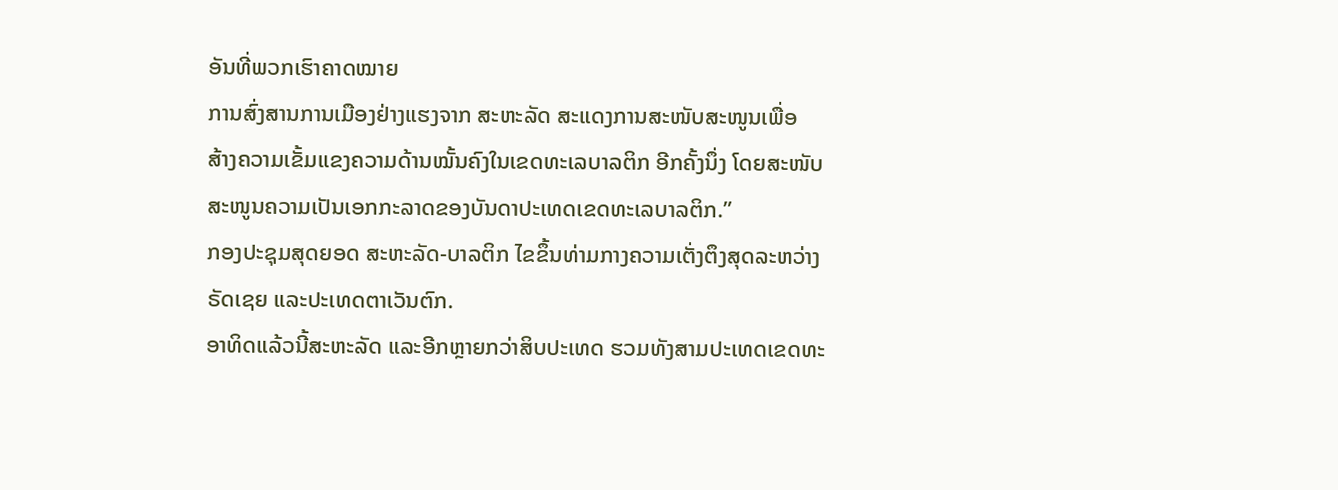ອັນທີ່ພວກເຮົາຄາດໝາຍ
ການສົ່ງສານການເມືອງຢ່າງແຮງຈາກ ສະຫະລັດ ສະແດງການສະໜັບສະໜູນເພື່ອ
ສ້າງຄວາມເຂັ້ມແຂງຄວາມດ້ານໝັ້ນຄົງໃນເຂດທະເລບາລຕິກ ອີກຄັ້ງນຶ່ງ ໂດຍສະໜັບ
ສະໜູນຄວາມເປັນເອກກະລາດຂອງບັນດາປະເທດເຂດທະເລບາລຕິກ.”
ກອງປະຊຸມສຸດຍອດ ສະຫະລັດ-ບາລຕິກ ໄຂຂຶ້ນທ່າມກາງຄວາມເຕັ່ງຕຶງສຸດລະຫວ່າງ
ຣັດເຊຍ ແລະປະເທດຕາເວັນຕົກ.
ອາທິດແລ້ວນີ້ສະຫະລັດ ແລະອີກຫຼາຍກວ່າສິບປະເທດ ຮວມທັງສາມປະເທດເຂດທະ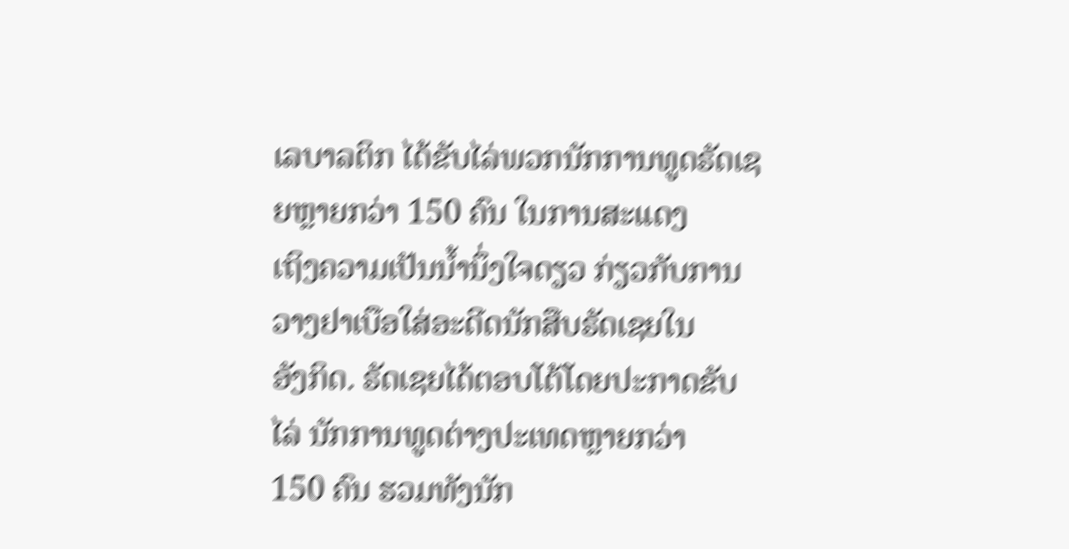ເລບາລຕິກ ໄດ້ຂັບໄລ່ພວກນັກການທູດຣັດເຊຍຫຼາຍກວ່າ 150 ຄົນ ໃນການສະແດງ
ເຖິງຄວາມເປັນນໍ້ານຶ່ງໃຈດຽວ ກ່ຽວກັບການວາງຢາເບືອໃສ່ອະດີດນັກສືບຣັດເຊຍໃນ
ອັງກິດ. ຣັດເຊຍໄດ້ຕອບໂຕ້ໂດຍປະກາດຂັບໄລ່ ນັກການທູດຕ່າງປະເທດຫຼາຍກວ່າ
150 ຄົນ ຮວມທັງນັກ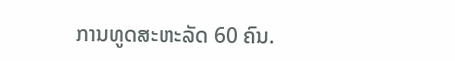ການທູດສະຫະລັດ 60 ຄົນ.